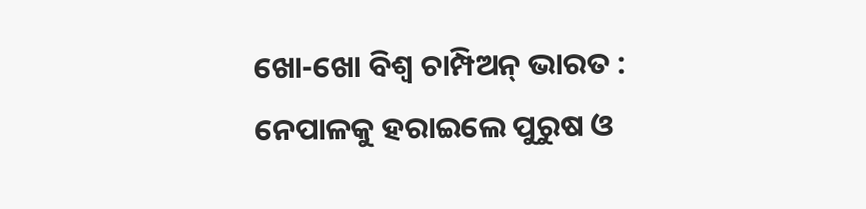ଖୋ-ଖୋ ବିଶ୍ୱ ଚାମ୍ପିଅନ୍ ଭାରତ : ନେପାଳକୁ ହରାଇଲେ ପୁରୁଷ ଓ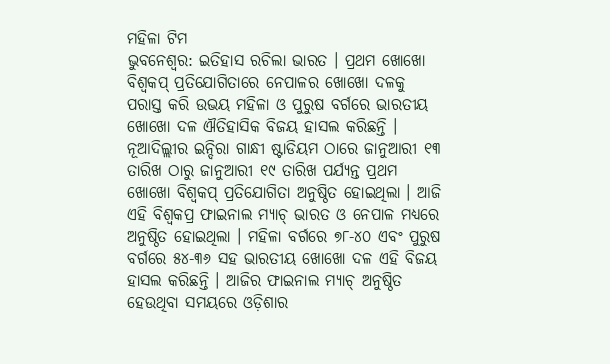ମହିଳା ଟିମ
ଭୁବନେଶ୍ୱର: ଇତିହାସ ରଚିଲା ଭାରତ । ପ୍ରଥମ ଖୋଖୋ ବିଶ୍ୱକପ୍ ପ୍ରତିଯୋଗିତାରେ ନେପାଳର ଖୋଖୋ ଦଳକୁ ପରାସ୍ତ କରି ଉଭୟ ମହିଳା ଓ ପୁରୁଷ ବର୍ଗରେ ଭାରତୀୟ ଖୋଖୋ ଦଳ ଐତିହାସିକ ବିଜୟ ହାସଲ କରିଛନ୍ତି ।
ନୂଆଦିଲ୍ଲୀର ଇନ୍ଦିରା ଗାନ୍ଧୀ ଷ୍ଟାଡିୟମ ଠାରେ ଜାନୁଆରୀ ୧୩ ତାରିଖ ଠାରୁ ଜାନୁଆରୀ ୧୯ ତାରିଖ ପର୍ଯ୍ୟନ୍ତ ପ୍ରଥମ ଖୋଖୋ ବିଶ୍ୱକପ୍ ପ୍ରତିଯୋଗିତା ଅନୁଷ୍ଠିତ ହୋଇଥିଲା । ଆଜି ଏହି ବିଶ୍ୱକପ୍ର ଫାଇନାଲ ମ୍ୟାଚ୍ ଭାରତ ଓ ନେପାଳ ମଧ୍ୟରେ ଅନୁଷ୍ଠିତ ହୋଇଥିଲା । ମହିଳା ବର୍ଗରେ ୭୮-୪୦ ଏବଂ ପୁରୁଷ ବର୍ଗରେ ୫୪-୩୬ ସହ ଭାରତୀୟ ଖୋଖୋ ଦଳ ଏହି ବିଜୟ ହାସଲ କରିଛନ୍ତି । ଆଜିର ଫାଇନାଲ ମ୍ୟାଚ୍ ଅନୁଷ୍ଠିତ ହେଉଥିବା ସମୟରେ ଓଡ଼ିଶାର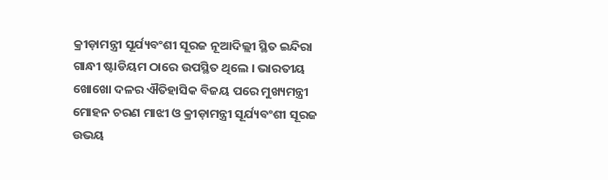କ୍ରୀଡ଼ାମନ୍ତ୍ରୀ ସୂର୍ଯ୍ୟବଂଶୀ ସୂରଜ ନୂଆଦିଲ୍ଲୀ ସ୍ଥିତ ଇନ୍ଦିରା ଗାନ୍ଧୀ ଷ୍ଟାଡିୟମ ଠାରେ ଉପସ୍ଥିତ ଥିଲେ । ଭାରତୀୟ ଖୋଖୋ ଦଳର ଐତିହାସିକ ବିଜୟ ପରେ ମୁଖ୍ୟମନ୍ତ୍ରୀ ମୋହନ ଚରଣ ମାଝୀ ଓ କ୍ରୀଡ଼ାମନ୍ତ୍ରୀ ସୂର୍ଯ୍ୟବଂଶୀ ସୂରଜ ଉଭୟ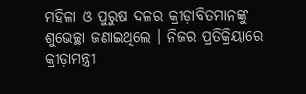ମହିଳା ଓ ପୁରୁଷ ଦଳର କ୍ରୀଡ଼ାବିତମାନଙ୍କୁ ଶୁଭେଚ୍ଛା ଜଣାଇଥିଲେ । ନିଜର ପ୍ରତିକ୍ରିୟାରେ କ୍ରୀଡ଼ାମନ୍ତ୍ରୀ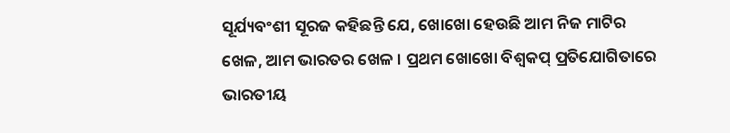ସୂର୍ଯ୍ୟବଂଶୀ ସୂରଜ କହିଛନ୍ତି ଯେ, ଖୋଖୋ ହେଉଛି ଆମ ନିଜ ମାଟିର ଖେଳ, ଆମ ଭାରତର ଖେଳ । ପ୍ରଥମ ଖୋଖୋ ବିଶ୍ୱକପ୍ ପ୍ରତିଯୋଗିତାରେ ଭାରତୀୟ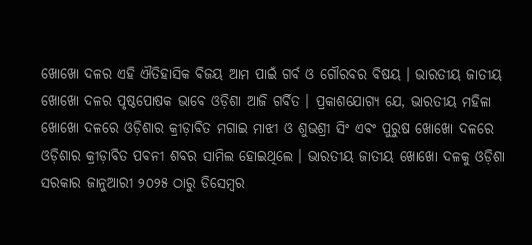ଖୋଖୋ ଦଳର ଏହି ଐତିହାସିକ ବିଜୟ ଆମ ପାଇଁ ଗର୍ବ ଓ ଗୌରବର ବିଷୟ । ଭାରତୀୟ ଜାତୀୟ ଖୋଖୋ ଦଳର ପୃଷ୍ଠପୋଷକ ଭାବେ ଓଡ଼ିଶା ଆଜି ଗର୍ବିତ । ପ୍ରକାଶଯୋଗ୍ୟ ଯେ, ଭାରତୀୟ ମହିଳା ଖୋଖୋ ଦଳରେ ଓଡ଼ିଶାର କ୍ରୀଡ଼ାବିତ ମଗାଇ ମାଝୀ ଓ ଶୁଭଶ୍ରୀ ସିଂ ଏବଂ ପୁରୁଷ ଖୋଖୋ ଦଳରେ ଓଡ଼ିଶାର କ୍ରୀଡ଼ାବିତ ପବନୀ ଶବର ସାମିଲ ହୋଇଥିଲେ । ଭାରତୀୟ ଜାତୀୟ ଖୋଖୋ ଦଳକୁ ଓଡ଼ିଶା ସରକାର ଜାନୁଆରୀ ୨୦୨୫ ଠାରୁ ଡିସେମ୍ବର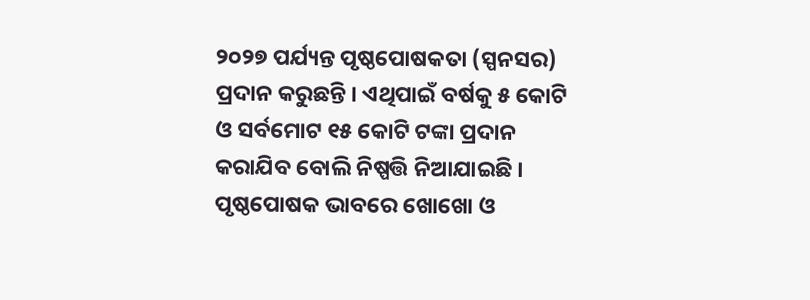୨୦୨୭ ପର୍ଯ୍ୟନ୍ତ ପୃଷ୍ଠପୋଷକତା (ସ୍ପନସର) ପ୍ରଦାନ କରୁଛନ୍ତି । ଏଥିପାଇଁ ବର୍ଷକୁ ୫ କୋଟି ଓ ସର୍ବମୋଟ ୧୫ କୋଟି ଟଙ୍କା ପ୍ରଦାନ କରାଯିବ ବୋଲି ନିଷ୍ପତ୍ତି ନିଆଯାଇଛି । ପୃଷ୍ଠପୋଷକ ଭାବରେ ଖୋଖୋ ଓ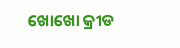ଖୋଖୋ କ୍ରୀଡ